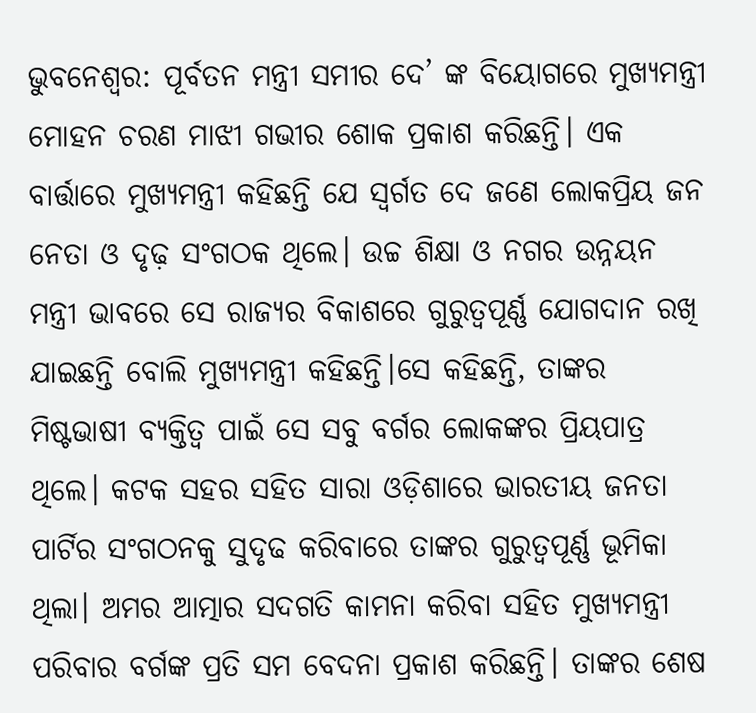ଭୁବନେଶ୍ୱର: ପୂର୍ବତନ ମନ୍ତ୍ରୀ ସମୀର ଦେ’ ଙ୍କ ବିୟୋଗରେ ମୁଖ୍ୟମନ୍ତ୍ରୀ ମୋହନ ଚରଣ ମାଝୀ ଗଭୀର ଶୋକ ପ୍ରକାଶ କରିଛନ୍ତି। ଏକ ବାର୍ତ୍ତାରେ ମୁଖ୍ୟମନ୍ତ୍ରୀ କହିଛନ୍ତି ଯେ ସ୍ବର୍ଗତ ଦେ ଜଣେ ଲୋକପ୍ରିୟ ଜନ ନେତା ଓ ଦୃଢ଼ ସଂଗଠକ ଥିଲେ। ଉଚ୍ଚ ଶିକ୍ଷା ଓ ନଗର ଉନ୍ନୟନ ମନ୍ତ୍ରୀ ଭାବରେ ସେ ରାଜ୍ୟର ବିକାଶରେ ଗୁରୁତ୍ବପୂର୍ଣ୍ଣ ଯୋଗଦାନ ରଖି ଯାଇଛନ୍ତି ବୋଲି ମୁଖ୍ୟମନ୍ତ୍ରୀ କହିଛନ୍ତି।ସେ କହିଛନ୍ତି, ତାଙ୍କର ମିଷ୍ଟଭାଷୀ ବ୍ୟକ୍ତିତ୍ଵ ପାଇଁ ସେ ସବୁ ବର୍ଗର ଲୋକଙ୍କର ପ୍ରିୟପାତ୍ର ଥିଲେ। କଟକ ସହର ସହିତ ସାରା ଓଡ଼ିଶାରେ ଭାରତୀୟ ଜନତା ପାର୍ଟିର ସଂଗଠନକୁ ସୁଦୃଢ କରିବାରେ ତାଙ୍କର ଗୁରୁତ୍ଵପୂର୍ଣ୍ଣ ଭୂମିକା ଥିଲା। ଅମର ଆତ୍ମାର ସଦଗତି କାମନା କରିବା ସହିତ ମୁଖ୍ୟମନ୍ତ୍ରୀ ପରିବାର ବର୍ଗଙ୍କ ପ୍ରତି ସମ ବେଦନା ପ୍ରକାଶ କରିଛନ୍ତି। ତାଙ୍କର ଶେଷ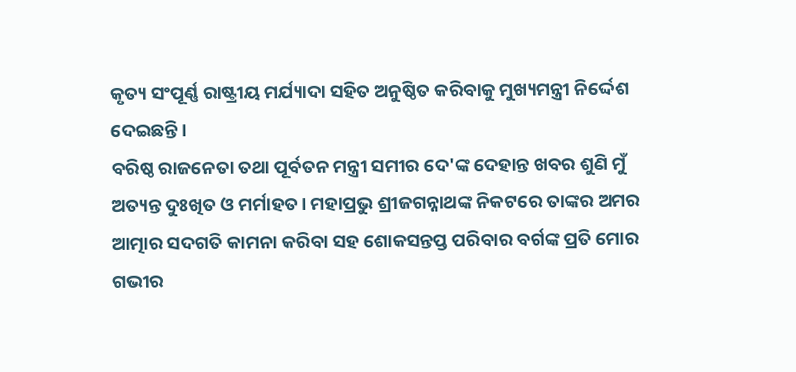କୃତ୍ୟ ସଂପୂର୍ଣ୍ଣ ରାଷ୍ଟ୍ରୀୟ ମର୍ଯ୍ୟାଦା ସହିତ ଅନୁଷ୍ଠିତ କରିବାକୁ ମୁଖ୍ୟମନ୍ତ୍ରୀ ନିର୍ଦ୍ଦେଶ ଦେଇଛନ୍ତି।
ବରିଷ୍ଠ ରାଜନେତା ତଥା ପୂର୍ବତନ ମନ୍ତ୍ରୀ ସମୀର ଦେ'ଙ୍କ ଦେହାନ୍ତ ଖବର ଶୁଣି ମୁଁ ଅତ୍ୟନ୍ତ ଦୁଃଖିତ ଓ ମର୍ମାହତ। ମହାପ୍ରଭୁ ଶ୍ରୀଜଗନ୍ନାଥଙ୍କ ନିକଟରେ ତାଙ୍କର ଅମର ଆତ୍ମାର ସଦଗତି କାମନା କରିବା ସହ ଶୋକସନ୍ତପ୍ତ ପରିବାର ବର୍ଗଙ୍କ ପ୍ରତି ମୋର ଗଭୀର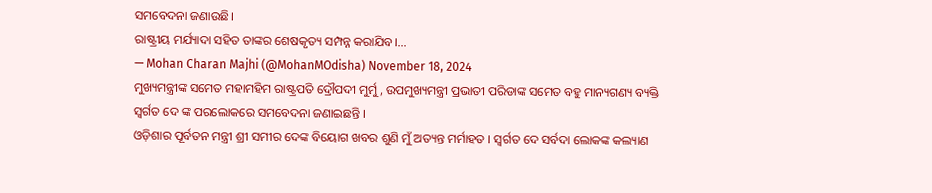ସମବେଦନା ଜଣାଉଛି।
ରାଷ୍ଟ୍ରୀୟ ମର୍ଯ୍ୟାଦା ସହିତ ତାଙ୍କର ଶେଷକୃତ୍ୟ ସମ୍ପନ୍ନ କରାଯିବ।…
— Mohan Charan Majhi (@MohanMOdisha) November 18, 2024
ମୁଖ୍ୟମନ୍ତ୍ରୀଙ୍କ ସମେତ ମହାମହିମ ରାଷ୍ଟ୍ରପତି ଦ୍ରୌପଦୀ ମୁର୍ମୁ, ଉପମୁଖ୍ୟମନ୍ତ୍ରୀ ପ୍ରଭାତୀ ପରିଡାଙ୍କ ସମେତ ବହୁ ମାନ୍ୟଗଣ୍ୟ ବ୍ୟକ୍ତି ସ୍ବର୍ଗତ ଦେ ଙ୍କ ପରଲୋକରେ ସମବେଦନା ଜଣାଇଛନ୍ତି ।
ଓଡ଼ିଶାର ପୂର୍ବତନ ମନ୍ତ୍ରୀ ଶ୍ରୀ ସମୀର ଦେଙ୍କ ବିୟୋଗ ଖବର ଶୁଣି ମୁଁ ଅତ୍ୟନ୍ତ ମର୍ମାହତ । ସ୍ୱର୍ଗତ ଦେ ସର୍ବଦା ଲୋକଙ୍କ କଲ୍ୟାଣ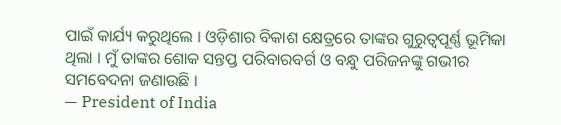ପାଇଁ କାର୍ଯ୍ୟ କରୁଥିଲେ । ଓଡ଼ିଶାର ବିକାଶ କ୍ଷେତ୍ରରେ ତାଙ୍କର ଗୁରୁତ୍ୱପୂର୍ଣ୍ଣ ଭୂମିକା ଥିଲା । ମୁଁ ତାଙ୍କର ଶୋକ ସନ୍ତପ୍ତ ପରିବାରବର୍ଗ ଓ ବନ୍ଧୁ ପରିଜନଙ୍କୁ ଗଭୀର ସମବେଦନା ଜଣାଉଛି ।
— President of India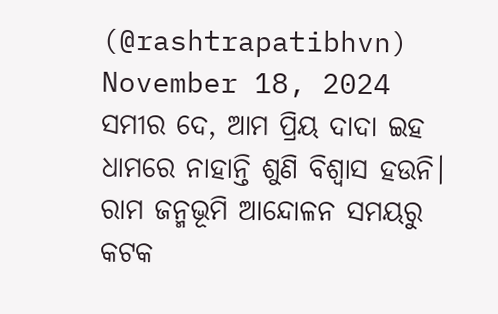(@rashtrapatibhvn) November 18, 2024
ସମୀର ଦେ, ଆମ ପ୍ରିୟ ଦାଦା ଇହ ଧାମରେ ନାହାନ୍ତି ଶୁଣି ବିଶ୍ୱାସ ହଉନି।
ରାମ ଜନ୍ମଭୂମି ଆନ୍ଦୋଳନ ସମୟରୁ କଟକ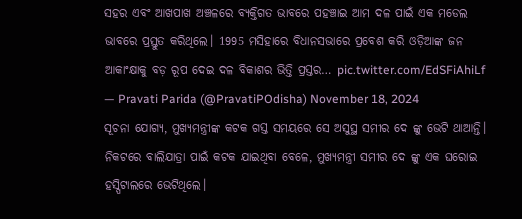ସହର ଏବଂ ଆଖପାଖ ଅଞ୍ଚଳରେ ବ୍ୟକ୍ତିଗତ ଭାବରେ ପହଞ୍ଚାଇ ଆମ ଦଳ ପାଇଁ ଏକ ମଡେଲ ଭାବରେ ପ୍ରସ୍ତୁତ କରିଥିଲେ। 1995 ମସିହାରେ ବିଧାନସଭାରେ ପ୍ରବେଶ କରି ଓଡ଼ିଆଙ୍କ ଜନ ଆକାଂକ୍ଷାକୁ ବଡ଼ ରୂପ ଦେଇ ଦଳ ବିକାଶର ଭିତ୍ତି ପ୍ରସ୍ତର… pic.twitter.com/EdSFiAhiLf
— Pravati Parida (@PravatiPOdisha) November 18, 2024
ସୂଚନା ଯୋଗ୍ୟ, ମୁଖ୍ୟମନ୍ତ୍ରୀଙ୍କ କଟକ ଗସ୍ତ ସମୟରେ ସେ ଅସୁସ୍ଥ ସମୀର ଦେ ଙ୍କୁ ଭେଟି ଥାଆନ୍ତି। ନିକଟରେ ବାଲିଯାତ୍ରା ପାଇଁ କଟକ ଯାଇଥିବା ବେଳେ, ମୁଖ୍ୟମନ୍ତ୍ରୀ ସମୀର ଦେ ଙ୍କୁ ଏକ ଘରୋଇ ହସ୍ପିଟାଲରେ ଭେଟିଥିଲେ।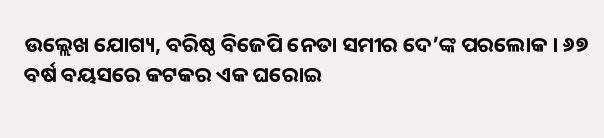ଉଲ୍ଲେଖ ଯୋଗ୍ୟ, ବରିଷ୍ଠ ବିଜେପି ନେତା ସମୀର ଦେ’ଙ୍କ ପରଲୋକ । ୬୭ ବର୍ଷ ବୟସରେ କଟକର ଏକ ଘରୋଇ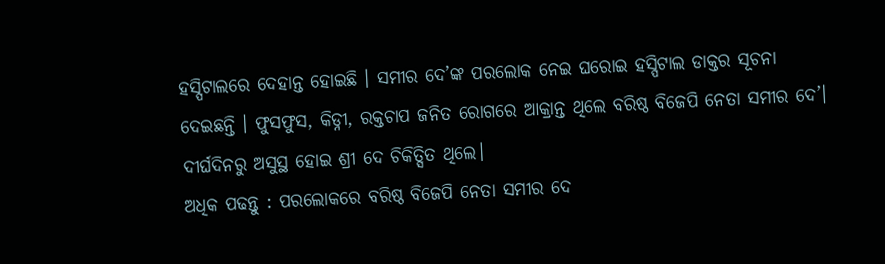ହସ୍ପିଟାଲରେ ଦେହାନ୍ତ ହୋଇଛି । ସମୀର ଦେ’ଙ୍କ ପରଲୋକ ନେଇ ଘରୋଇ ହସ୍ପିଟାଲ ଡାକ୍ତର ସୂଚନା ଦେଇଛନ୍ତି । ଫୁସଫୁସ, କିଡ୍ନୀ, ରକ୍ତଚାପ ଜନିତ ରୋଗରେ ଆକ୍ରାନ୍ତ ଥିଲେ ବରିଷ୍ଠ ବିଜେପି ନେତା ସମୀର ଦେ’। ଦୀର୍ଘଦିନରୁ ଅସୁସ୍ଥ ହୋଇ ଶ୍ରୀ ଦେ ଚିକିତ୍ସିତ ଥିଲେ।
ଅଧିକ ପଢନ୍ତୁ : ପରଲୋକରେ ବରିଷ୍ଠ ବିଜେପି ନେତା ସମୀର ଦେ